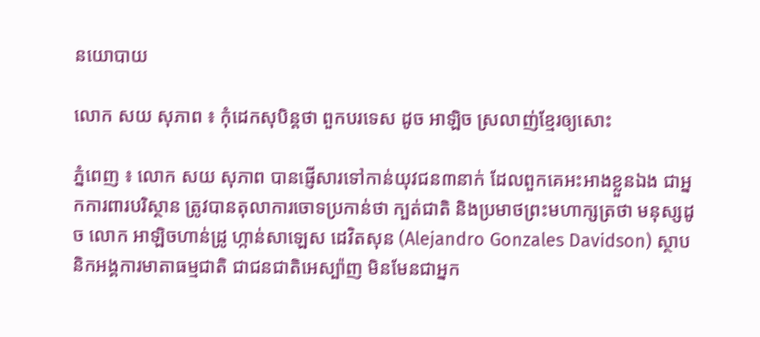នយោបាយ

លោក សយ សុភាព ៖ កុំដេកសុបិន្តថា ពួកបរទេស ដូច អាឡិច ស្រលាញ់ខ្មែរឲ្យសោះ

ភ្នំពេញ ៖ លោក សយ សុភាព បានផ្ញើសារទៅកាន់យុវជន៣នាក់ ដែលពួកគេអះអាងខ្លួនឯង ជាអ្នកការពារបរិស្ថាន ត្រូវបានតុលាការចោទប្រកាន់ថា ក្បត់ជាតិ និងប្រមាថព្រះមហាក្សត្រថា មនុស្សដូច លោក អាឡិចហាន់ដ្រូ ហ្កាន់សាឡេស ដេវិតសុន (Alejandro Gonzales Davidson) ស្ថាបនិកអង្គការមាតាធម្មជាតិ ជាជនជាតិអេស្ប៉ាញ មិនមែនជាអ្នក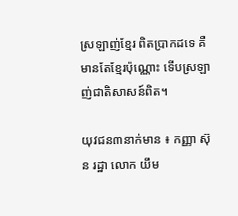ស្រឡាញ់ខ្មែរ ពិតប្រាកដទេ គឺមានតែខ្មែរប៉ុណ្ណោះ ទើបស្រឡាញ់ជាតិសាសន៍ពិត។

យុវជន៣នាក់មាន ៖ កញ្ញា ស៊ុន រដ្ឋា លោក យឹម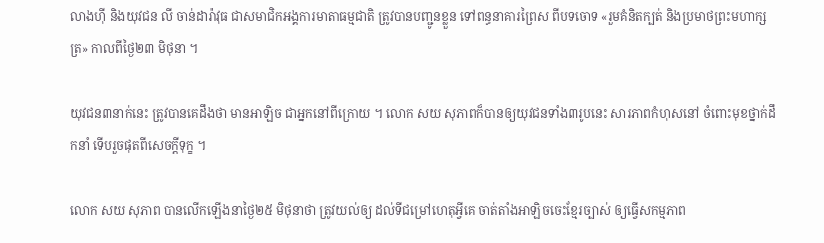លាងហ៊ី និងយុវជន លី ចាន់ដារ៉ាវុធ ជាសមាជិកអង្គការមាតាធម្មជាតិ ត្រូវបានបញ្ជូនខ្លួន ទៅពន្ធនាគារព្រៃស ពីបទចោទ «រួមគំនិតក្បត់ និងប្រមាថព្រះមហាក្សត្រ» កាលពីថ្ងៃ២៣ មិថុនា ។

យុវជន៣នាក់នេះ ត្រូវបានគេដឹងថា មានអាឡិច ជាអ្នកនៅពីក្រោយ ។ លោក សយ សុភាពក៏បានឲ្យយុវជនទាំង៣រូបនេះ សារភាពកំហុសនៅ ចំពោះមុខថ្នាក់ដឹកនាំ ទើបរួចផុតពីសេចក្តីទុក្ខ ។

លោក សយ សុភាព បានលើកឡើងនាថ្ងៃ២៥ មិថុនាថា ត្រូវយល់ឲ្យ ដល់ទីជម្រៅហេតុអ្វីគេ ចាត់តាំងអាឡិចចេះខ្មែរច្បាស់ ឲ្យធ្វើសកម្មភាព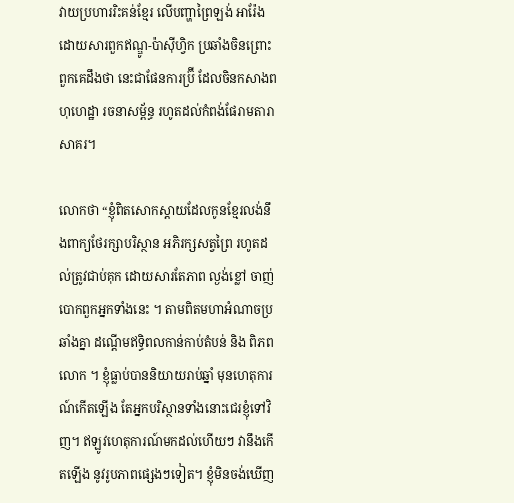វាយប្រហាររិះគន់ខ្មែរ លើបញ្ហាព្រៃឡង់ អារ៉ែង ដោយសារពួកឥណ្ឌូ-ប៉ាស៊ីហ្វិក ប្រឆាំងចិនព្រោះពួកគេដឹងថា នេះជាផែនការប្រ៊ី ដែលចិនកសាងពហុហេដ្ឋា រចនាសម្ព័ន្ធ រហូតដល់កំពង់ផែរាមតារាសាគរ។

លោកថា “ខ្ញុំពិតសោកស្តាយដែលកូនខ្មែរលង់នឹងពាក្យថែរក្សាបរិស្ថាន អភិរក្សសត្វព្រៃ រហូតដល់ត្រូវជាប់គុក ដោយសារតែភាព ល្ងង់ខ្លៅ ចាញ់បោកពួកអ្នកទាំងនេះ ។ តាមពិតមហាអំណាចប្រឆាំងគ្នា ដណ្តើមឥទ្ធិពលកាន់កាប់តំបន់ និង ពិភពលោក ។ ខ្ញុំធ្លាប់បាននិយាយរាប់ឆ្នាំ មុនហេតុការណ៍កើតឡើង តែអ្នកបរិស្ថានទាំងនោះជេរខ្ញុំទៅវិញ។ ឥឡូវហេតុការណ៍មកដល់ហើយៗ វានឹងកើតឡើង នូវរូបភាពផ្សេងៗទៀត។ ខ្ញុំមិនចង់ឃើញ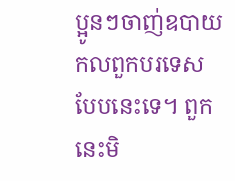ប្អូនៗចាញ់ឧបាយកលពួកបរទេសបែបនេះទេ។ ពួកនេះមិ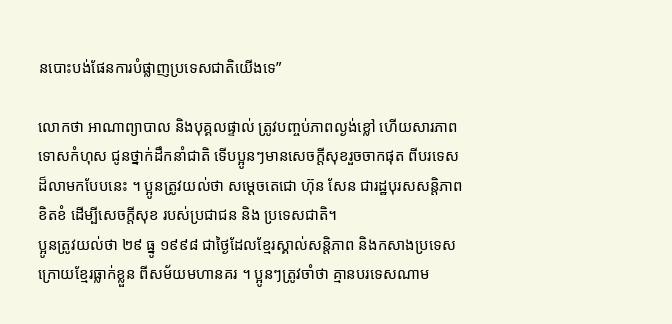នបោះបង់ផែនការបំផ្លាញប្រទេសជាតិយើងទេ”

លោកថា អាណាព្យាបាល និងបុគ្គលផ្ទាល់ ត្រូវបញ្ចប់ភាពល្ងង់ខ្លៅ ហើយសារភាពទោសកំហុស ជូនថ្នាក់ដឹកនាំជាតិ ទើបប្អូនៗមានសេចក្តីសុខរួចចាកផុត ពីបរទេសដ៏លាមកបែបនេះ ។ ប្អូនត្រូវយល់ថា សម្តេចតេជោ ហ៊ុន សែន ជារដ្ឋបុរសសន្តិភាពខិតខំ ដើម្បីសេចក្តីសុខ របស់ប្រជាជន និង ប្រទេសជាតិ។
ប្អូនត្រូវយល់ថា ២៩ ធ្នូ ១៩៩៨ ជាថ្ងៃដែលខ្មែរស្គាល់សន្តិភាព និងកសាងប្រទេស ក្រោយខ្មែរធ្លាក់ខ្លួន ពីសម័យមហានគរ ។ ប្អូនៗត្រូវចាំថា គ្មានបរទេសណាម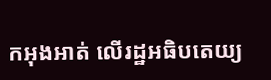កអុងអាត់ លើរដ្ឋអធិបតេយ្យ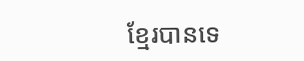ខ្មែរបានទេ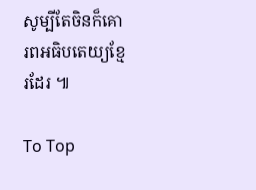សូម្បីតែចិនក៏គោរពអធិបតេយ្យខ្មែរដែរ ៕

To Top